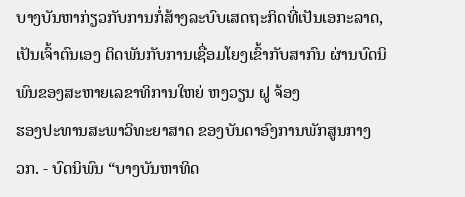ບາງບັນຫາກ່ຽວກັບການກໍ່ສ້າງລະບົບເສດຖະກິດທີ່ເປັນເອກະລາດ, ເປັນເຈົ້າຕົນເອງ ຕິດພັນກັບການເຊື່ອມໂຍງເຂົ້າກັບສາກົນ ຜ່ານບົດນິພົນຂອງສະຫາຍເລຂາທິການໃຫຍ່ ຫງວຽນ ຝູ ຈ້ອງ
ຮອງປະທານສະພາວິທະຍາສາດ ຂອງບັນດາອົງການພັກສູນກາງ
ວກ. - ບົດນິພົນ “ບາງບັນຫາທິດ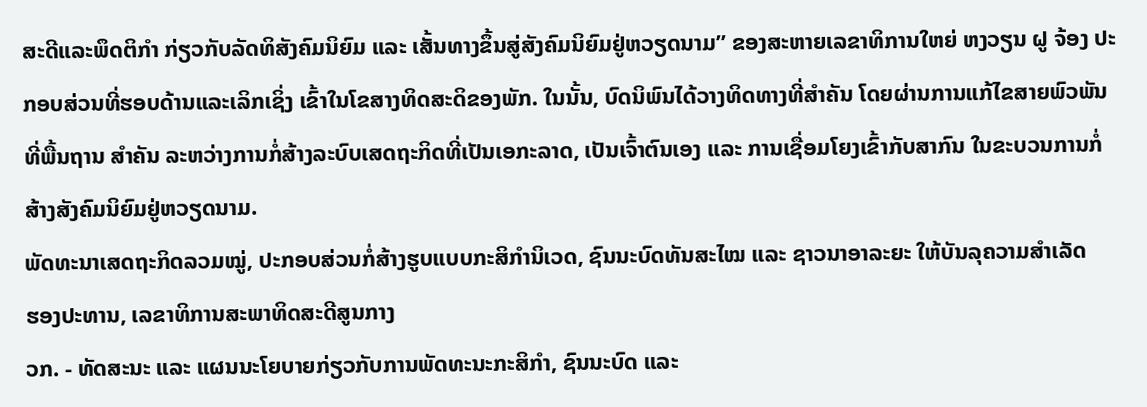ສະດີແລະພຶດຕິກຳ ກ່ຽວກັບລັດທິສັງຄົມນິຍົມ ແລະ ເສັ້ນທາງຂຶ້ນສູ່ສັງຄົມນິຍົມຢູ່ຫວຽດນາມ” ຂອງສະຫາຍເລຂາທິການໃຫຍ່ ຫງວຽນ ຝູ ຈ້ອງ ປະກອບສ່ວນທີ່ຮອບດ້ານແລະເລິກເຊິ່ງ ເຂົ້າໃນໂຂສາງທິດສະດິຂອງພັກ. ໃນນັ້ນ, ບົດນິພົນໄດ້ວາງທິດທາງທີ່ສຳຄັນ ໂດຍຜ່ານການແກ້ໄຂສາຍພົວພັນທີ່ພື້ນຖານ ສຳຄັນ ລະຫວ່າງການກໍ່ສ້າງລະບົບເສດຖະກິດທີ່ເປັນເອກະລາດ, ເປັນເຈົ້າຕົນເອງ ແລະ ການເຊື່ອມໂຍງເຂົ້າກັບສາກົນ ໃນຂະບວນການກໍ່ສ້າງສັງຄົມນິຍົມຢູ່ຫວຽດນາມ.
ພັດທະນາເສດຖະກິດລວມໝູ່, ປະກອບສ່ວນກໍ່ສ້າງຮູບແບບກະສິກຳນິເວດ, ຊົນນະບົດທັນສະໄໝ ແລະ ຊາວນາອາລະຍະ ໃຫ້ບັນລຸຄວາມສຳເລັດ
ຮອງປະທານ, ເລຂາທິການສະພາທິດສະດີສູນກາງ
ວກ. - ທັດສະນະ ແລະ ແຜນນະໂຍບາຍກ່ຽວກັບການພັດທະນະກະສິກຳ, ຊົນນະບົດ ແລະ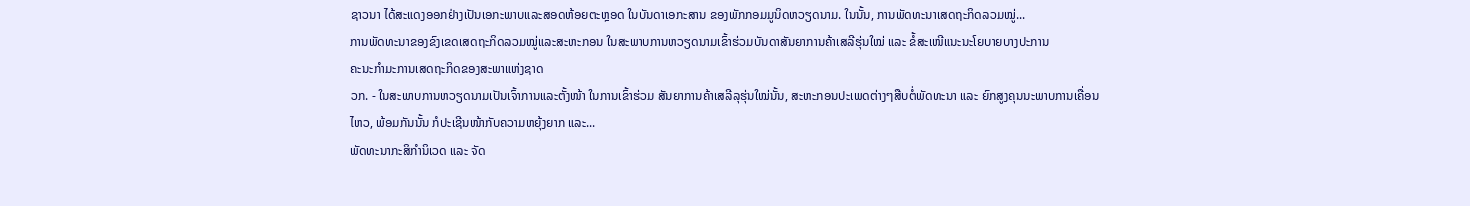ຊາວນາ ໄດ້ສະແດງອອກຢ່າງເປັນເອກະພາບແລະສອດຫ້ອຍຕະຫຼອດ ໃນບັນດາເອກະສານ ຂອງພັກກອມມູນິດຫວຽດນາມ. ໃນນັ້ນ, ການພັດທະນາເສດຖະກິດລວມໝູ່...
ການພັດທະນາຂອງຂົງເຂດເສດຖະກິດລວມໝູ່ແລະສະຫະກອນ ໃນສະພາບການຫວຽດນາມເຂົ້າຮ່ວມບັນດາສັນຍາການຄ້າເສລີຮຸ່ນໃໝ່ ແລະ ຂໍ້ສະເໜີແນະນະໂຍບາຍບາງປະການ
ຄະນະກຳມະການເສດຖະກິດຂອງສະພາແຫ່ງຊາດ
ວກ. - ໃນສະພາບການຫວຽດນາມເປັນເຈົ້າການແລະຕັ້ງໜ້າ ໃນການເຂົ້າຮ່ວມ ສັນຍາການຄ້າເສລີລຸຮຸ່ນໃໝ່ນັ້ນ, ສະຫະກອນປະເພດຕ່າງໆສືບຕໍ່ພັດທະນາ ແລະ ຍົກສູງຄຸນນະພາບການເຄື່ອນໄຫວ, ພ້ອມກັນນັ້ນ ກໍປະເຊີນໜ້າກັບຄວາມຫຍຸ້ງຍາກ ແລະ...
ພັດທະນາກະສິກຳນິເວດ ແລະ ຈັດ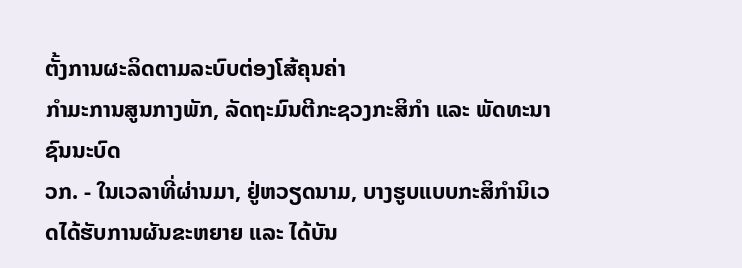ຕັ້ງການຜະລິດຕາມລະບົບຕ່ອງໂສ້ຄຸນຄ່າ
ກຳມະການສູນກາງພັກ, ລັດຖະມົນຕີກະຊວງກະສິກຳ ແລະ ພັດທະນາຊົນນະບົດ
ວກ. - ໃນເວລາທີ່ຜ່ານມາ, ຢູ່ຫວຽດນາມ, ບາງຮູບແບບກະສິກຳນິເວດໄດ້ຮັບການຜັນຂະຫຍາຍ ແລະ ໄດ້ບັນ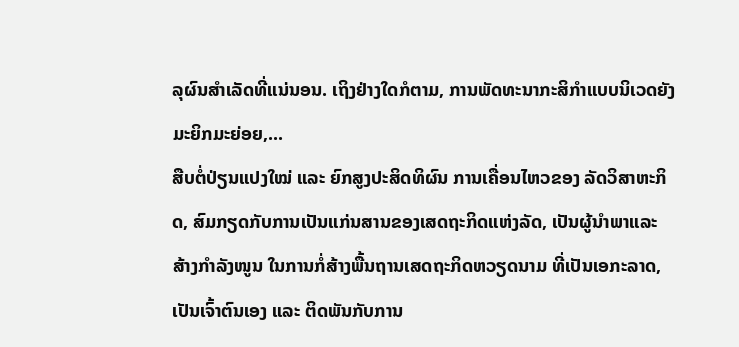ລຸຜົນສຳເລັດທີ່ແນ່ນອນ. ເຖິງຢ່າງໃດກໍຕາມ, ການພັດທະນາກະສິກຳແບບນິເວດຍັງມະຍິກມະຍ່ອຍ,...
ສືບຕໍ່ປ່ຽນແປງໃໝ່ ແລະ ຍົກສູງປະສິດທິຜົນ ການເຄື່ອນໄຫວຂອງ ລັດວິສາຫະກິດ, ສົມກຽດກັບການເປັນແກ່ນສານຂອງເສດຖະກິດແຫ່ງລັດ, ເປັນຜູ້ນຳພາແລະ ສ້າງກຳລັງໜູນ ໃນການກໍ່ສ້າງພື້ນຖານເສດຖະກິດຫວຽດນາມ ທີ່ເປັນເອກະລາດ, ເປັນເຈົ້າຕົນເອງ ແລະ ຕິດພັນກັບການ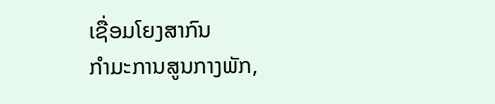ເຊື່ອມໂຍງສາກົນ
ກຳມະການສູນກາງພັກ,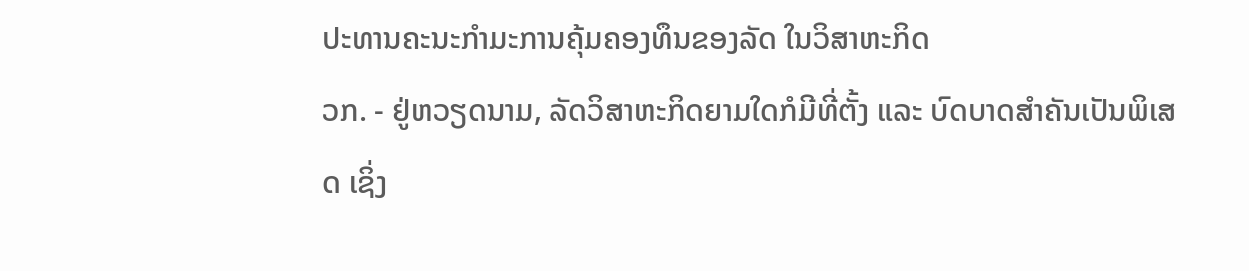ປະທານຄະນະກຳມະການຄຸ້ມຄອງທຶນຂອງລັດ ໃນວິສາຫະກິດ
ວກ. - ຢູ່ຫວຽດນາມ, ລັດວິສາຫະກິດຍາມໃດກໍມີທີ່ຕັ້ງ ແລະ ບົດບາດສຳຄັນເປັນພິເສດ ເຊິ່ງ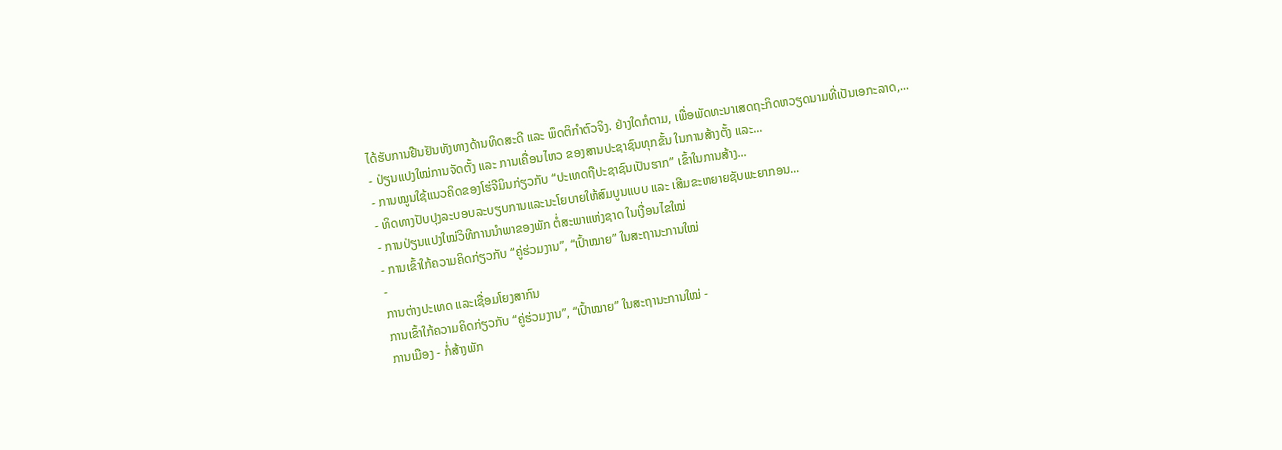ໄດ້ຮັບການຢືນຢັນທັງທາງດ້ານທິດສະດີ ແລະ ພຶດຕິກຳຕົວຈິງ. ຢ່າງໃດກໍຕາມ, ເພື່ອພັດທະນາເສດຖະກິດຫວຽດນາມທີ່ເປັນເອກະລາດ,...
- ປ່ຽນແປງໃໝ່ການຈັດຕັ້ງ ແລະ ການເຄື່ອນໄຫວ ຂອງສານປະຊາຊົນທຸກຂັ້ນ ໃນການສ້າງຕັ້ງ ແລະ...
- ການໝູນໃຊ້ແນວຄິດຂອງໂຮ່ຈີມິນກ່ຽວກັບ “ປະເທດຖືປະຊາຊົນເປັນຮາກ” ເຂົ້າໃນການສ້າງ...
- ທິດທາງປັບປຸງລະບອບລະບຽບການແລະນະໂຍບາຍໃຫ້ສົມບູນແບບ ແລະ ເສີມຂະຫຍາຍຊັບພະຍາກອນ...
- ການປ່ຽນແປງໃໝ່ວິທີການນຳພາຂອງພັກ ຕໍ່ສະພາແຫ່ງຊາດ ໃນເງື່ອນໄຂໃໝ່
- ການເຂົ້າໃກ້ຄວາມຄິດກ່ຽວກັບ “ຄູ່ຮ່ວມງານ”, “ເປົ້າໝາຍ” ໃນສະຖານະການໃໝ່
-
ການຕ່າງປະເທດ ແລະເຊື່ອມໂຍງສາກົນ
ການເຂົ້າໃກ້ຄວາມຄິດກ່ຽວກັບ “ຄູ່ຮ່ວມງານ”, “ເປົ້າໝາຍ” ໃນສະຖານະການໃໝ່ -
ການເມືອງ - ກໍ່ສ້າງພັກ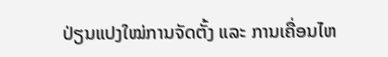ປ່ຽນແປງໃໝ່ການຈັດຕັ້ງ ແລະ ການເຄື່ອນໄຫ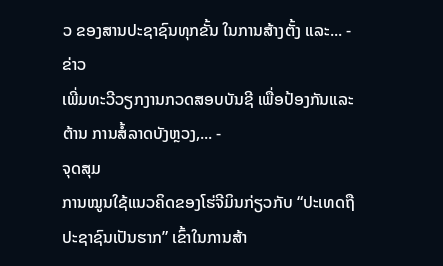ວ ຂອງສານປະຊາຊົນທຸກຂັ້ນ ໃນການສ້າງຕັ້ງ ແລະ... -
ຂ່າວ
ເພີ່ມທະວີວຽກງານກວດສອບບັນຊີ ເພື່ອປ້ອງກັນແລະຕ້ານ ການສໍ້ລາດບັງຫຼວງ,... -
ຈຸດສຸມ
ການໝູນໃຊ້ແນວຄິດຂອງໂຮ່ຈີມິນກ່ຽວກັບ “ປະເທດຖືປະຊາຊົນເປັນຮາກ” ເຂົ້າໃນການສ້າ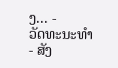ງ... -
ວັດທະນະທຳ - ສັງ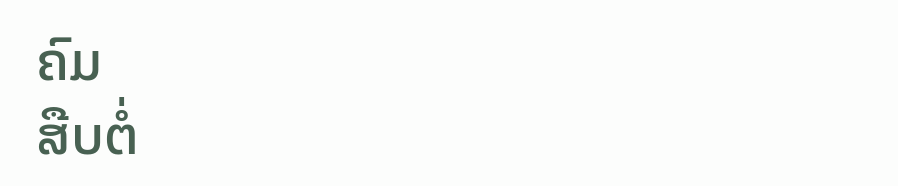ຄົມ
ສືບຕໍ່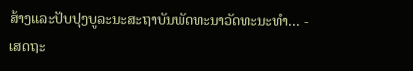ສ້າງແລະປັບປຸງບູລະນະສະຖາບັນພັດທະນາວັດທະນະທຳ... -
ເສດຖະ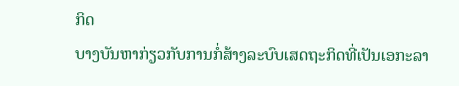ກິດ
ບາງບັນຫາກ່ຽວກັບການກໍ່ສ້າງລະບົບເສດຖະກິດທີ່ເປັນເອກະລາ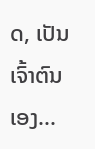ດ, ເປັນເຈົ້າຕົນເອງ...